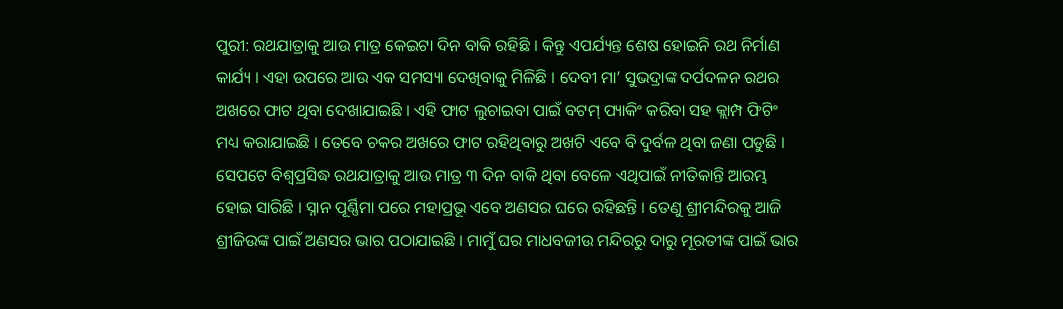ପୁରୀ: ରଥଯାତ୍ରାକୁ ଆଉ ମାତ୍ର କେଇଟା ଦିନ ବାକି ରହିଛି । କିନ୍ତୁ ଏପର୍ଯ୍ୟନ୍ତ ଶେଷ ହୋଇନି ରଥ ନିର୍ମାଣ କାର୍ଯ୍ୟ । ଏହା ଉପରେ ଆଉ ଏକ ସମସ୍ୟା ଦେଖିବାକୁ ମିଳିଛି । ଦେବୀ ମା’ ସୁଭଦ୍ରାଙ୍କ ଦର୍ପଦଳନ ରଥର ଅଖରେ ଫାଟ ଥିବା ଦେଖାଯାଇଛି । ଏହି ଫାଟ ଲୁଚାଇବା ପାଇଁ ବଟମ୍ ପ୍ୟାକିଂ କରିବା ସହ କ୍ଲାମ୍ପ ଫିଟିଂ ମଧ୍ୟ କରାଯାଇଛି । ତେବେ ଚକର ଅଖରେ ଫାଟ ରହିଥିବାରୁ ଅଖଟି ଏବେ ବି ଦୁର୍ବଳ ଥିବା ଜଣା ପଡୁଛି ।
ସେପଟେ ବିଶ୍ୱପ୍ରସିଦ୍ଧ ରଥଯାତ୍ରାକୁ ଆଉ ମାତ୍ର ୩ ଦିନ ବାକି ଥିବା ବେଳେ ଏଥିପାଇଁ ନୀତିକାନ୍ତି ଆରମ୍ଭ ହୋଇ ସାରିଛି । ସ୍ନାନ ପୂର୍ଣ୍ଣିମା ପରେ ମହାପ୍ରଭୂ ଏବେ ଅଣସର ଘରେ ରହିଛନ୍ତି । ତେଣୁ ଶ୍ରୀମନ୍ଦିରକୁ ଆଜି ଶ୍ରୀଜିଉଙ୍କ ପାଇଁ ଅଣସର ଭାର ପଠାଯାଇଛି । ମାମୁଁ ଘର ମାଧବଜୀଉ ମନ୍ଦିରରୁ ଦାରୁ ମୂରତୀଙ୍କ ପାଇଁ ଭାର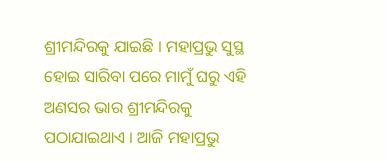ଶ୍ରୀମନ୍ଦିରକୁ ଯାଇଛି । ମହାପ୍ରଭୁ ସୁସ୍ଥ ହୋଇ ସାରିବା ପରେ ମାମୁଁ ଘରୁ ଏହି ଅଣସର ଭାର ଶ୍ରୀମନ୍ଦିରକୁ ପଠାଯାଇଥାଏ । ଆଜି ମହାପ୍ରଭୁ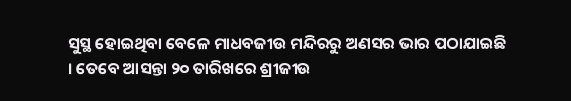ସୁସ୍ଥ ହୋଇଥିବା ବେଳେ ମାଧବଜୀଉ ମନ୍ଦିରରୁ ଅଣସର ଭାର ପଠାଯାଇଛି । ତେବେ ଆସନ୍ତା ୨୦ ତାରିଖରେ ଶ୍ରୀଜୀଉ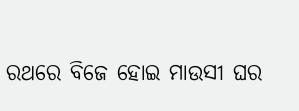ରଥରେ ବିଜେ ହୋଇ ମାଉସୀ ଘର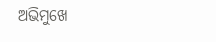ଅଭିମୁଖେ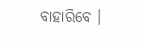ବାହାରିବେ ।